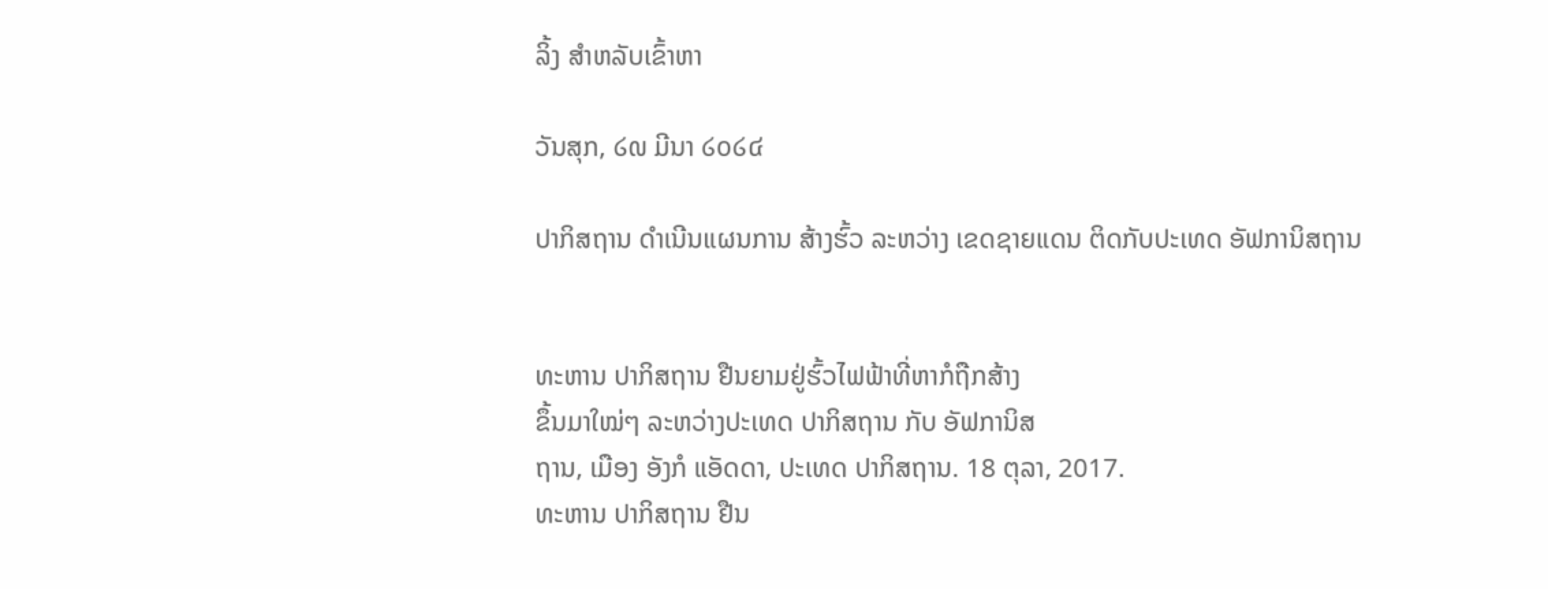ລິ້ງ ສຳຫລັບເຂົ້າຫາ

ວັນສຸກ, ໒໙ ມີນາ ໒໐໒໔

ປາກິສຖານ ດຳເນີນແຜນການ ສ້າງຮົ້ວ ລະຫວ່າງ ເຂດຊາຍແດນ ຕິດກັບປະເທດ ອັຟການິສຖານ


ທະຫານ ປາກິສຖານ ຢືນຍາມຢູ່ຮົ້ວໄຟຟ້າທີ່ຫາກໍຖືກສ້າງ
ຂຶ້ນມາໃໝ່ໆ ລະຫວ່າງປະເທດ ປາກິສຖານ ກັບ ອັຟການິສ
ຖານ, ເມືອງ ອັງກໍ ແອັດດາ, ປະເທດ ປາກິສຖານ. 18 ຕຸລາ, 2017.
ທະຫານ ປາກິສຖານ ຢືນ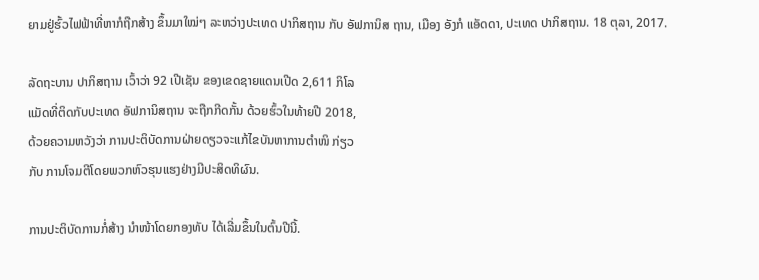ຍາມຢູ່ຮົ້ວໄຟຟ້າທີ່ຫາກໍຖືກສ້າງ ຂຶ້ນມາໃໝ່ໆ ລະຫວ່າງປະເທດ ປາກິສຖານ ກັບ ອັຟການິສ ຖານ, ເມືອງ ອັງກໍ ແອັດດາ, ປະເທດ ປາກິສຖານ. 18 ຕຸລາ, 2017.

ລັດຖະບານ ປາກິສຖານ ເວົ້າວ່າ 92 ເປີເຊັນ ຂອງເຂດຊາຍແດນເປີດ 2,611 ກິໂລ
ແມັດທີ່ຕິດກັບປະເທດ ອັຟການິສຖານ ຈະຖືກກີດກັ້ນ ດ້ວຍຮົ້ວໃນທ້າຍປີ 2018,
ດ້ວຍຄວາມຫວັງວ່າ ການປະຕິບັດການຝ່າຍດຽວຈະແກ້ໄຂບັນຫາການຕຳໜິ ກ່ຽວ
ກັບ ການໂຈມຕີໂດຍພວກຫົວຮຸນແຮງຢ່າງມີປະສິດທິຜົນ.

ການປະຕິບັດການກໍ່ສ້າງ ນຳໜ້າໂດຍກອງທັບ ໄດ້ເລີ່ມຂຶ້ນໃນຕົ້ນປີນີ້.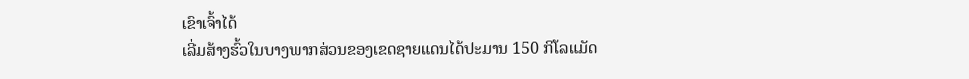ເຂົາເຈົ້າໄດ້
ເລີ່ມສ້າງຮົ້ວໃນບາງພາກສ່ວນຂອງເຂດຊາຍແດນໄດ້ປະມານ 150 ກິໂລແມັດ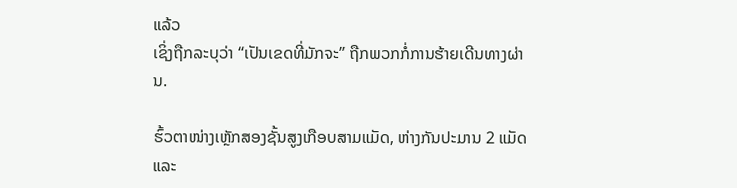ແລ້ວ
ເຊິ່ງຖືກລະບຸວ່າ “ເປັນເຂດທີ່ມັກຈະ” ຖືກພວກກໍ່ການຮ້າຍເດີນທາງຜ່ານ.

ຮົ້ວຕາໜ່າງເຫຼັກສອງຊັ້ນສູງເກືອບສາມແມັດ, ຫ່າງກັນປະມານ 2 ແມັດ ແລະ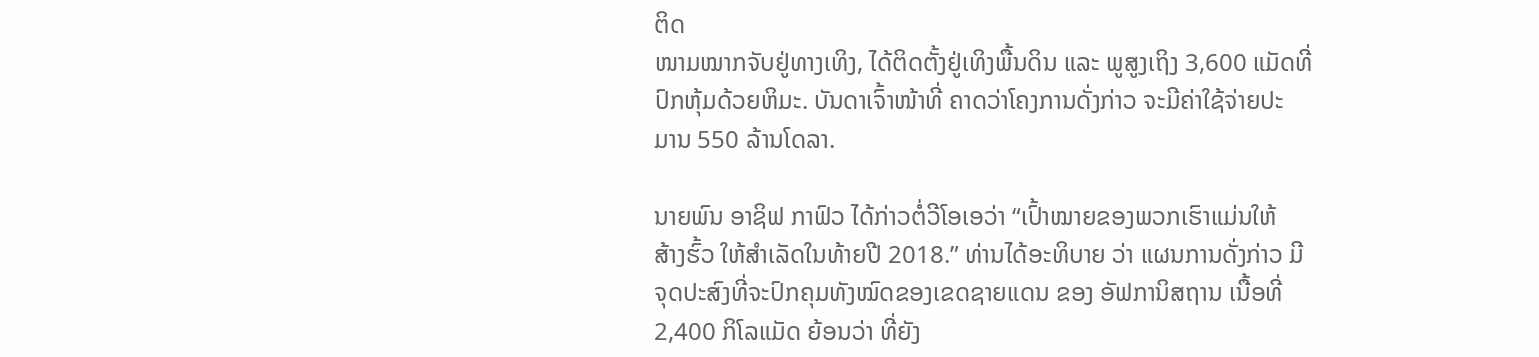ຕິດ
ໜາມໝາກຈັບຢູ່ທາງເທິງ, ໄດ້ຕິດຕັ້ງຢູ່ເທິງພື້ນດິນ ແລະ ພູສູງເຖິງ 3,600 ແມັດທີ່
ປົກຫຸ້ມດ້ວຍຫິມະ. ບັນດາເຈົ້າໜ້າທີ່ ຄາດວ່າໂຄງການດັ່ງກ່າວ ຈະມີຄ່າໃຊ້ຈ່າຍປະ
ມານ 550 ລ້ານໂດລາ.

ນາຍພົນ ອາຊິຟ ກາຟົວ ໄດ້ກ່າວຕໍ່ວີໂອເອວ່າ “ເປົ້າໝາຍຂອງພວກເຮົາແມ່ນໃຫ້
ສ້າງຮົ້ວ ໃຫ້ສຳເລັດໃນທ້າຍປີ 2018.” ທ່ານໄດ້ອະທິບາຍ ວ່າ ແຜນການດັ່ງກ່າວ ມີ
ຈຸດປະສົງທີ່ຈະປົກຄຸມທັງໝົດຂອງເຂດຊາຍແດນ ຂອງ ອັຟການິສຖານ ເນື້ອທີ່
2,400 ກິໂລແມັດ ຍ້ອນວ່າ ທີ່ຍັງ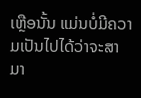ເຫຼືອນັ້ນ ແມ່ນບໍ່ມີຄວາມເປັນໄປໄດ້ວ່າຈະສາມາ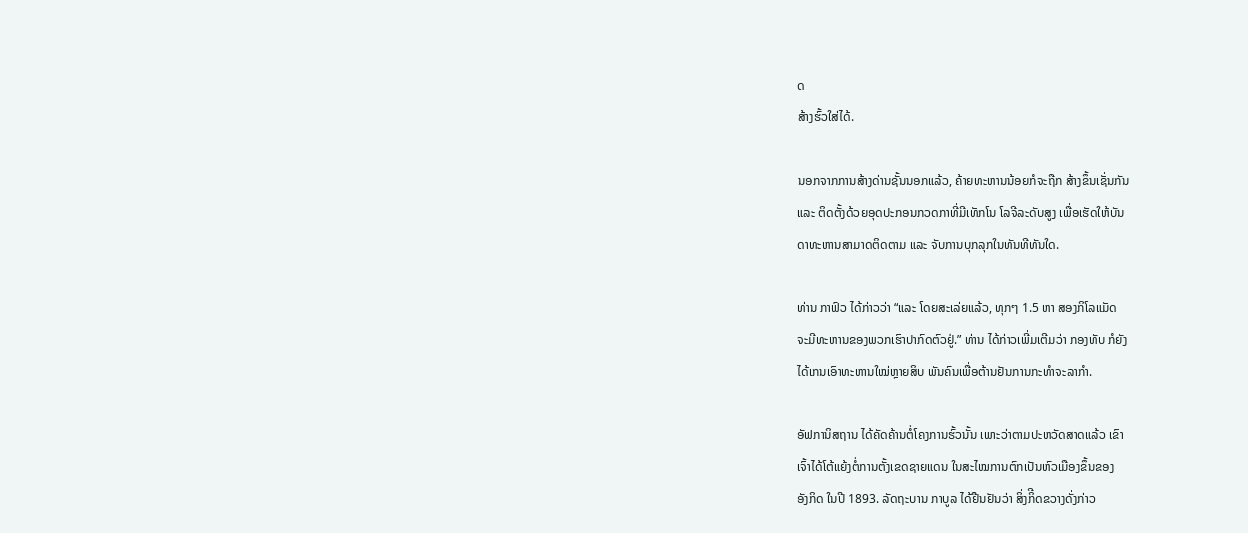ດ
ສ້າງຮົ້ວໃສ່ໄດ້.

ນອກຈາກການສ້າງດ່ານຊັ້ນນອກແລ້ວ, ຄ້າຍທະຫານນ້ອຍກໍຈະຖືກ ສ້າງຂຶ້ນເຊັ່ນກັນ
ແລະ ຕິດຕັ້ງດ້ວຍອຸດປະກອນກວດກາທີ່ມີເທັກໂນ ໂລຈີລະດັບສູງ ເພື່ອເຮັດໃຫ້ບັນ
ດາທະຫານສາມາດຕິດຕາມ ແລະ ຈັບການບຸກລຸກໃນທັນທີທັນໃດ.

ທ່ານ ກາຟົວ ໄດ້ກ່າວວ່າ “ແລະ ໂດຍສະເລ່ຍແລ້ວ, ທຸກໆ 1.5 ຫາ ສອງກິໂລແມັດ
ຈະມີທະຫານຂອງພວກເຮົາປາກົດຕົວຢູ່.” ທ່ານ ໄດ້ກ່າວເພີ່ມເຕີມວ່າ ກອງທັບ ກໍຍັງ
ໄດ້ເກນເອົາທະຫານໃໝ່ຫຼາຍສິບ ພັນຄົນເພື່ອຕ້ານຢັນການກະທຳຈະລາກຳ.

ອັຟການິສຖານ ໄດ້ຄັດຄ້ານຕໍ່ໂຄງການຮົ້ວນັ້ນ ເພາະວ່າຕາມປະຫວັດສາດແລ້ວ ເຂົາ
ເຈົ້າໄດ້ໂຕ້ແຍ້ງຕໍ່ການຕັ້ງເຂດຊາຍແດນ ໃນສະໄໝການຕົກເປັນຫົວເມືອງຂຶ້ນຂອງ
ອັງກິດ ໃນປີ 1893. ລັດຖະບານ ກາບູລ ໄດ້ຢືນຢັນວ່າ ສິ່ງກິີດຂວາງດັ່ງກ່າວ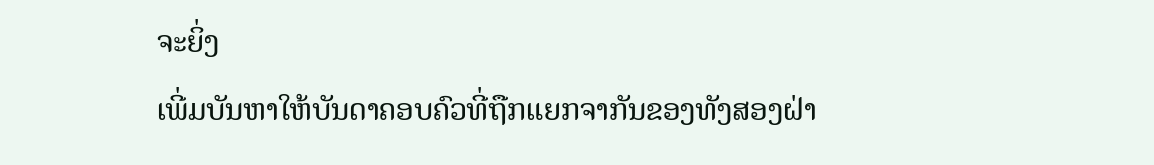ຈະຍິ່ງ
ເພີ່ມບັນຫາໃຫ້ບັນດາຄອບຄົວທີ່ຖືກແຍກຈາກັນຂອງທັງສອງຝ່າ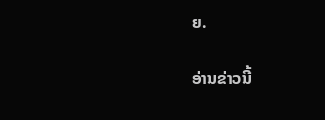ຍ.

ອ່ານຂ່າວນີ້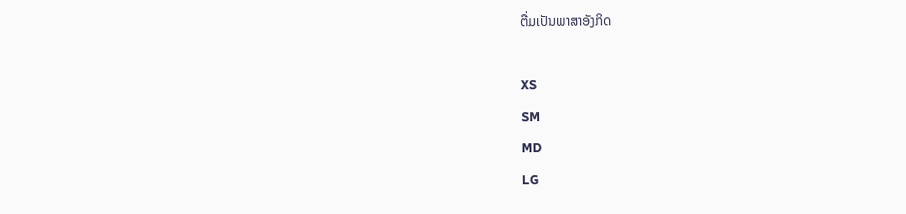ຕື່ມເປັນພາສາອັງກິດ

XS
SM
MD
LG